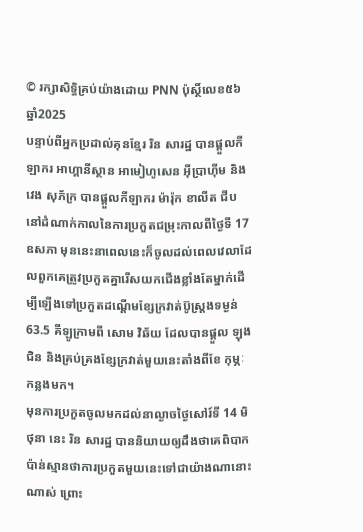© រក្សាសិទ្ធិគ្រប់យ៉ាងដោយ PNN ប៉ុស្ថិ៍លេខ៥៦ ឆ្នាំ2025
បន្ទាប់ពីអ្នកប្រដាល់គុនខ្មែរ រិន សារដ្ឋ បានផ្តួលកីឡាករ អាហ្គានីស្ថាន អាមៀហូសេន អ៊ីប្រាហ៊ីម និង វេង សុភ័ក្រ បានផ្តួលកីឡាករ ម៉ារ៉ុក ខាលីត ជីប នៅដំណាក់កាលនៃការប្រកួតជម្រុះកាលពីថ្ងៃទី 17 ឧសភា មុននេះនាពេលនេះក៏ចូលដល់ពេលវេលាដែលពួកគេត្រូវប្រកួតគ្នារើសយកជើងខ្លាំងតែម្នាក់ដើម្បីឡើងទៅប្រកួតដណ្តើមខ្សែក្រវាត់ប៊ូស្ត្រងទម្ងន់ 63.5 គីឡូក្រាមពី សោម វិឆ័យ ដែលបានផ្តួល ឡុង ជិន និងគ្រប់គ្រងខ្សែក្រវាត់មួយនេះតាំងពីខែ កុម្ភៈ កន្លងមក។
មុនការប្រកួតចូលមកដល់នាល្ងាចថ្ងៃសៅរ៍ទី 14 មិថុនា នេះ រិន សារដ្ឋ បាននិយាយឲ្យដឹងថាគេពិបាកប៉ាន់ស្មានថាការប្រកួតមួយនេះទៅជាយ៉ាងណានោះណាស់ ព្រោះ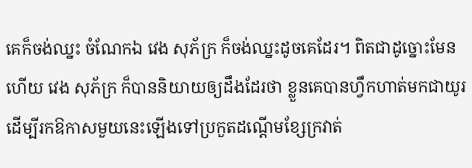គេក៏ចង់ឈ្នះ ចំណែកឯ វេង សុភ័ក្រ ក៏ចង់ឈ្នះដូចគេដែរ។ ពិតជាដូច្នោះមែនហើយ វេង សុភ័ក្រ ក៏បាននិយាយឲ្យដឹងដែរថា ខ្លួនគេបានហ្វឹកហាត់មកជាយូរដើម្បីរកឱកាសមួយនេះឡើងទៅប្រកួតដណ្តើមខ្សែក្រវាត់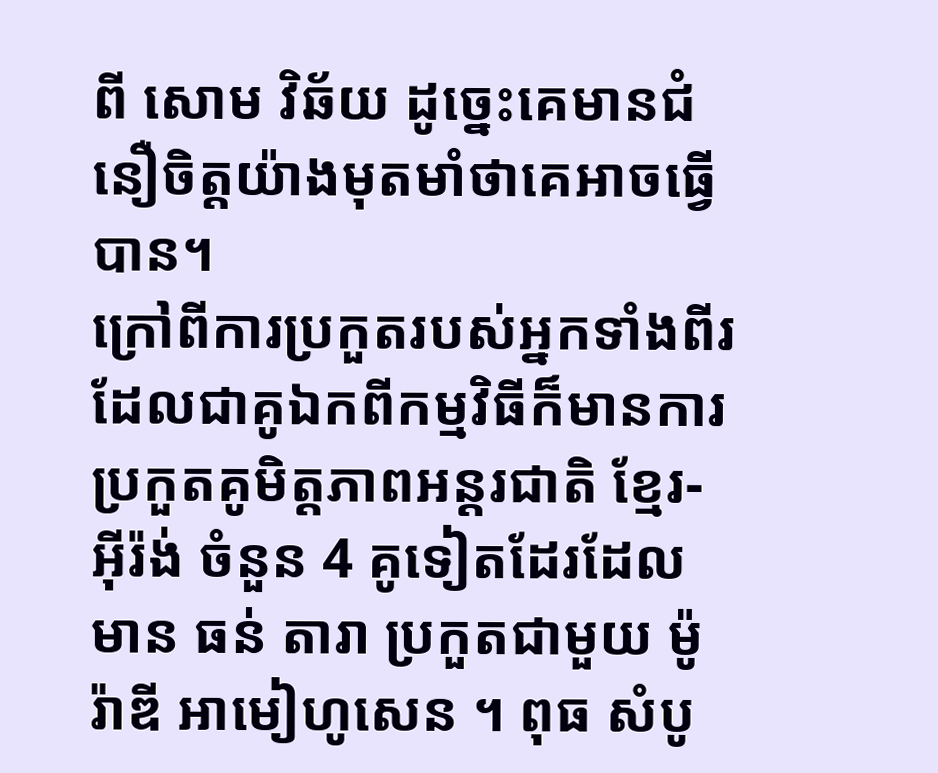ពី សោម វិឆ័យ ដូច្នេះគេមានជំនឿចិត្តយ៉ាងមុតមាំថាគេអាចធ្វើបាន។
ក្រៅពីការប្រកួតរបស់អ្នកទាំងពីរដែលជាគូឯកពីកម្មវិធីក៏មានការប្រកួតគូមិត្តភាពអន្តរជាតិ ខ្មែរ-អ៊ីរ៉ង់ ចំនួន 4 គូទៀតដែរដែលមាន ធន់ តារា ប្រកួតជាមួយ ម៉ូរ៉ាឌី អាមៀហូសេន ។ ពុធ សំបូ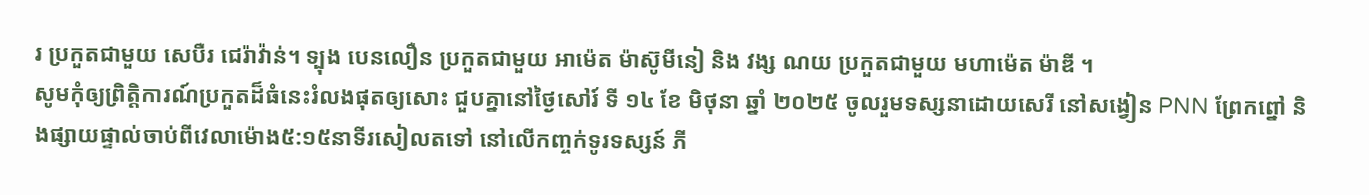រ ប្រកួតជាមួយ សេបឺរ ជេរ៉ាវ៉ាន់។ ទ្បុង បេនលឿន ប្រកួតជាមួយ អាម៉េត ម៉ាស៊ូមីនៀ និង វង្ស ណយ ប្រកួតជាមួយ មហាម៉េត ម៉ាឌី ។
សូមកុំឲ្យព្រិត្តិការណ៍ប្រកួតដ៏ធំនេះរំលងផុតឲ្យសោះ ជួបគ្នានៅថ្ងៃសៅរ៍ ទី ១៤ ខែ មិថុនា ឆ្នាំ ២០២៥ ចូលរួមទស្សនាដោយសេរី នៅសង្វៀន PNN ព្រែកព្នៅ និងផ្សាយផ្ទាល់ចាប់ពីវេលាម៉ោង៥:១៥នាទីរសៀលតទៅ នៅលើកញ្ចក់ទូរទស្សន៍ ភី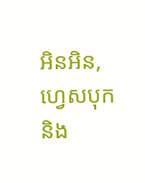អិនអិន, ហ្វេសបុក និង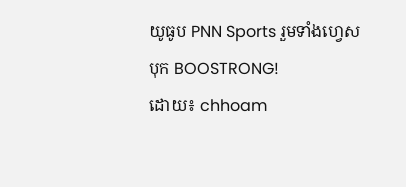យូធូប PNN Sports រួមទាំងហ្វេសបុក BOOSTRONG!
ដោយ៖ chhoam